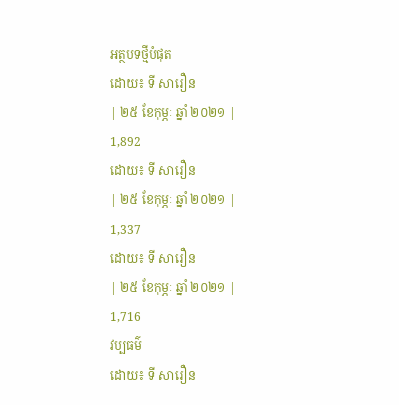អត្ថបទថ្មីបំផុត
ដោយ៖ ទី សារឿន
| ២៥ ខែកុម្ភៈ ឆ្នាំ ២០២១ |
1,892
ដោយ៖ ទី សារឿន
| ២៥ ខែកុម្ភៈ ឆ្នាំ ២០២១ |
1,337
ដោយ៖ ទី សារឿន
| ២៥ ខែកុម្ភៈ ឆ្នាំ ២០២១ |
1,716
វប្បធម៌
ដោយ៖ ទី សារឿន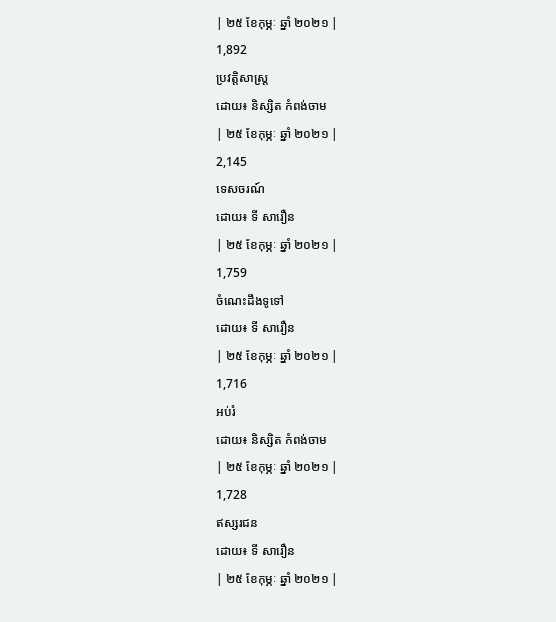| ២៥ ខែកុម្ភៈ ឆ្នាំ ២០២១ |
1,892
ប្រវត្តិសាស្រ្ត
ដោយ៖ និស្សិត កំពង់ចាម
| ២៥ ខែកុម្ភៈ ឆ្នាំ ២០២១ |
2,145
ទេសចរណ៍
ដោយ៖ ទី សារឿន
| ២៥ ខែកុម្ភៈ ឆ្នាំ ២០២១ |
1,759
ចំណេះដឹងទូទៅ
ដោយ៖ ទី សារឿន
| ២៥ ខែកុម្ភៈ ឆ្នាំ ២០២១ |
1,716
អប់រំ
ដោយ៖ និស្សិត កំពង់ចាម
| ២៥ ខែកុម្ភៈ ឆ្នាំ ២០២១ |
1,728
ឥស្សរជន
ដោយ៖ ទី សារឿន
| ២៥ ខែកុម្ភៈ ឆ្នាំ ២០២១ |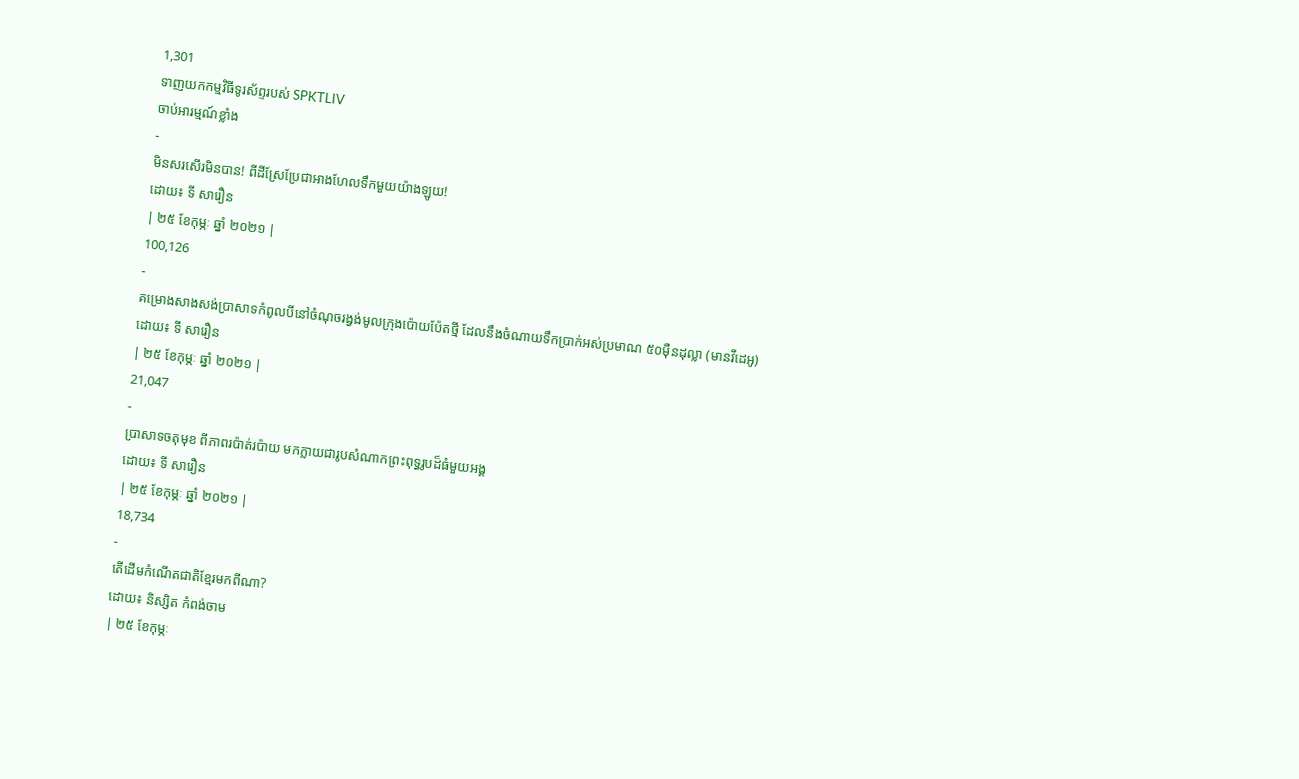1,301
ទាញយកកម្មវិធីទូរស័ព្ទរបស់ SPKTLIV
ចាប់អារម្មណ៍ខ្លាំង
-
មិនសរសើរមិនបាន! ពីដីស្រែប្រែជាអាងហែលទឹកមួយយ៉ាងឡូយ!
ដោយ៖ ទី សារឿន
| ២៥ ខែកុម្ភៈ ឆ្នាំ ២០២១ |
100,126
-
គម្រោងសាងសង់ប្រាសាទកំពូលបីនៅចំណុចរង្វង់មូលក្រុងប៉ោយប៉ែតថ្មី ដែលនឹងចំណាយទឹកប្រាក់អស់ប្រមាណ ៥០ម៉ឺនដុល្លា (មានវីដេអូ)
ដោយ៖ ទី សារឿន
| ២៥ ខែកុម្ភៈ ឆ្នាំ ២០២១ |
21,047
-
ប្រាសាទចតុមុខ ពីភាពរប៉ាត់រប៉ាយ មកក្លាយជារូបសំណាកព្រះពុទ្ធរូបដ៏ធំមួយអង្គ
ដោយ៖ ទី សារឿន
| ២៥ ខែកុម្ភៈ ឆ្នាំ ២០២១ |
18,734
-
តើដើមកំណើតជាតិខ្មែរមកពីណា?
ដោយ៖ និស្សិត កំពង់ចាម
| ២៥ ខែកុម្ភៈ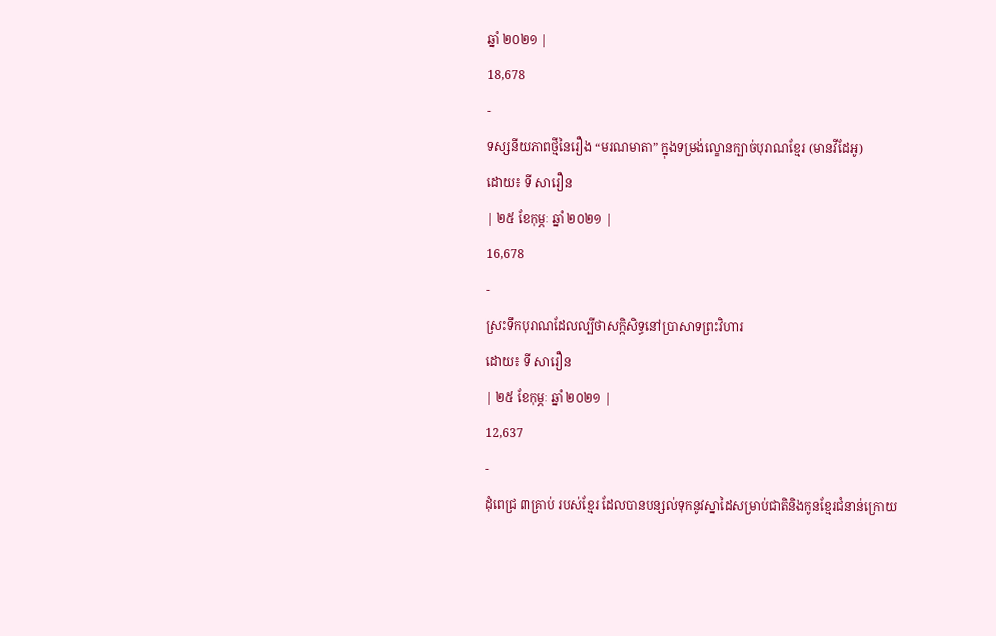ឆ្នាំ ២០២១ |
18,678
-
ទស្សនីយភាពថ្មីនៃរឿង “មរណមាតា” ក្នុងទម្រង់ល្ខោនក្បាច់បុរាណខ្មែរ (មានវីដែអូ)
ដោយ៖ ទី សារឿន
| ២៥ ខែកុម្ភៈ ឆ្នាំ ២០២១ |
16,678
-
ស្រះទឹកបុរាណដែលល្បីថាសក្កិសិទ្ធនៅប្រាសាទព្រះវិហារ
ដោយ៖ ទី សារឿន
| ២៥ ខែកុម្ភៈ ឆ្នាំ ២០២១ |
12,637
-
ដុំពេជ្រ ៣គ្រាប់ របស់ខ្មែរ ដែលបានបន្សល់ទុកនូវស្នាដៃសម្រាប់ជាតិនិងកូនខ្មែរជំនាន់ក្រោយ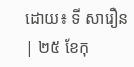ដោយ៖ ទី សារឿន
| ២៥ ខែកុ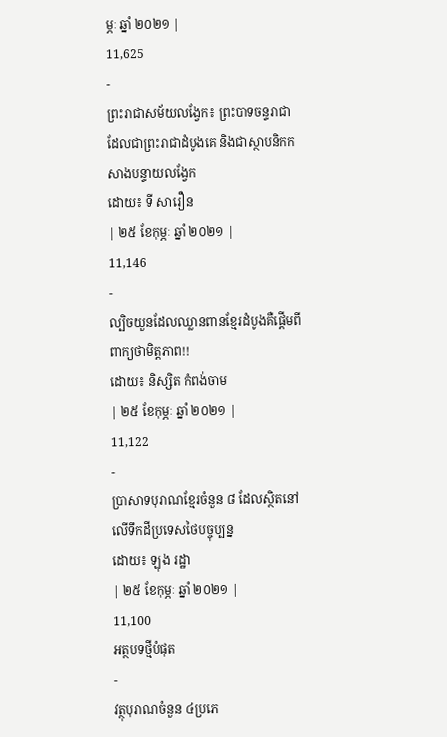ម្ភៈ ឆ្នាំ ២០២១ |
11,625
-
ព្រះរាជាសម័យលង្វែក៖ ព្រះបាទចន្ទរាជា ដែលជាព្រះរាជាដំបូងគេ និងជាស្ថាបនិកកសាងបន្ទាយលង្វែក
ដោយ៖ ទី សារឿន
| ២៥ ខែកុម្ភៈ ឆ្នាំ ២០២១ |
11,146
-
ល្បិចយួនដែលឈ្លានពានខ្មែរដំបូងគឺផ្ដើមពីពាក្យថាមិត្តភាព!!
ដោយ៖ និស្សិត កំពង់ចាម
| ២៥ ខែកុម្ភៈ ឆ្នាំ ២០២១ |
11,122
-
ប្រាសាទបុរាណខ្មែរចំនួន ៨ ដែលស្ថិតនៅលើទឹកដីប្រទេសថៃបច្ចុប្បន្ន
ដោយ៖ ឡុង រដ្ឋា
| ២៥ ខែកុម្ភៈ ឆ្នាំ ២០២១ |
11,100
អត្ថបទថ្មីបំផុត
-
វត្ថុបុរាណចំនួន ៤ប្រភេ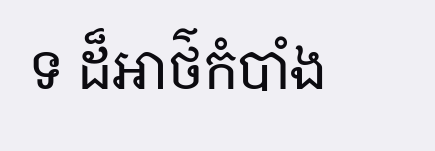ទ ដ៏អាថ៌កំបាំង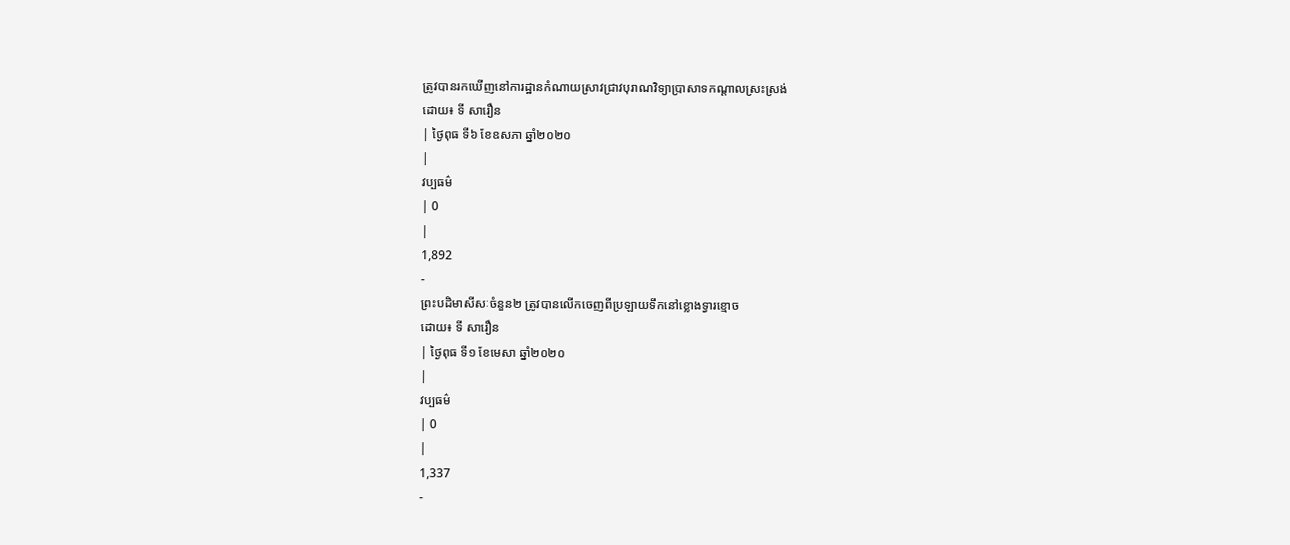ត្រូវបានរកឃើញនៅការដ្ឋានកំណាយស្រាវជ្រាវបុរាណវិទ្យាប្រាសាទកណ្តាលស្រះស្រង់
ដោយ៖ ទី សារឿន
| ថ្ងៃពុធ ទី៦ ខែឧសភា ឆ្នាំ២០២០
|
វប្បធម៌
| 0
|
1,892
-
ព្រះបដិមាសីសៈចំនួន២ ត្រូវបានលើកចេញពីប្រឡាយទឹកនៅខ្លោងទ្វារខ្មោច
ដោយ៖ ទី សារឿន
| ថ្ងៃពុធ ទី១ ខែមេសា ឆ្នាំ២០២០
|
វប្បធម៌
| 0
|
1,337
-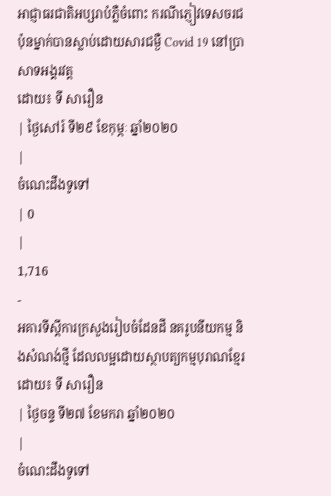អាជ្ញាធរជាតិអប្សរាបំភ្លឺចំពោះ ករណីភ្ញៀវទេសចរជប៉ុនម្នាក់បានស្លាប់ដោយសារជម្ងឺ Covid 19 នៅប្រាសាទអង្គរវត្ត
ដោយ៖ ទី សារឿន
| ថ្ងៃសៅរ៍ ទី២៩ ខែកុម្ភៈ ឆ្នាំ២០២០
|
ចំណេះដឹងទូទៅ
| 0
|
1,716
-
អគារទីស្តីការក្រសួងរៀបចំដែនដី នគរូបនីយកម្ម និងសំណង់ថ្មី ដែលលម្អដោយស្ថាបត្យកម្មបុរាណខ្មែរ
ដោយ៖ ទី សារឿន
| ថ្ងៃចន្ទ ទី២៧ ខែមករា ឆ្នាំ២០២០
|
ចំណេះដឹងទូទៅ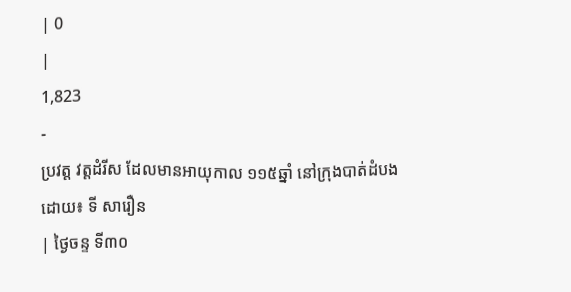| 0
|
1,823
-
ប្រវត្ត វត្តដំរីស ដែលមានអាយុកាល ១១៥ឆ្នាំ នៅក្រុងបាត់ដំបង
ដោយ៖ ទី សារឿន
| ថ្ងៃចន្ទ ទី៣០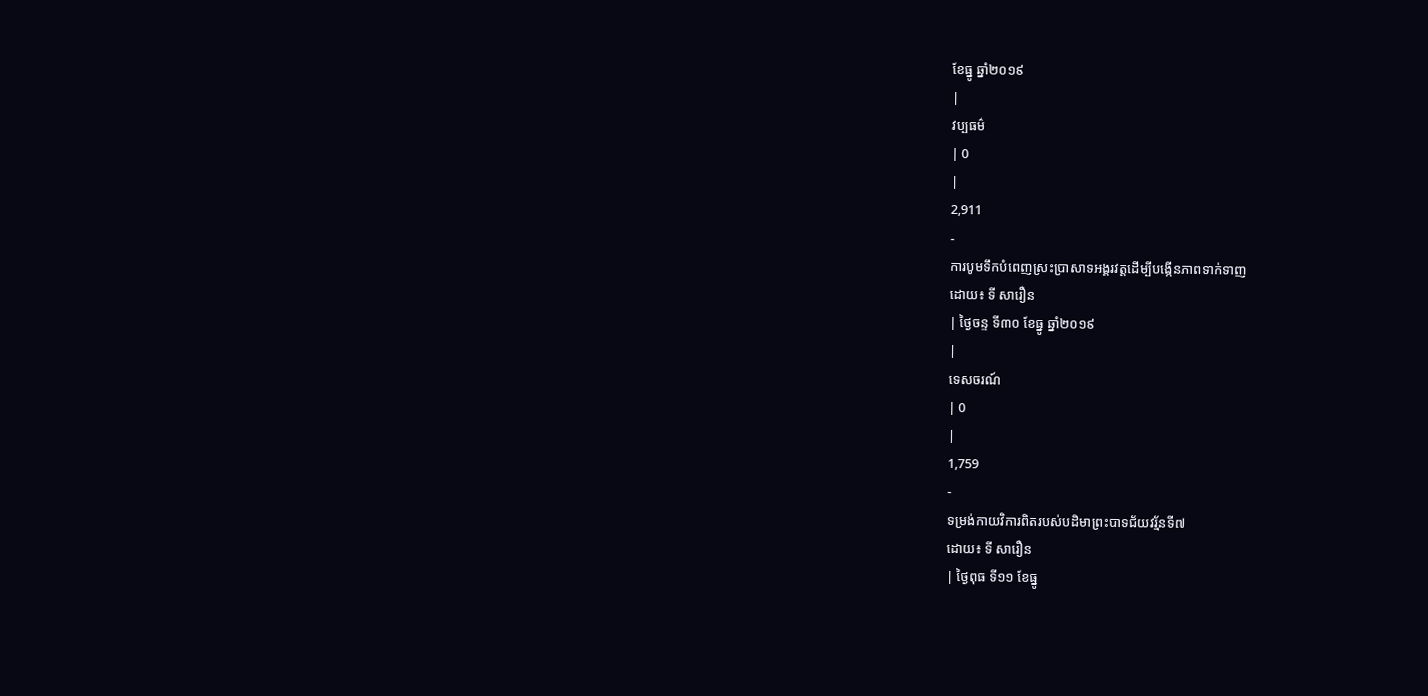ខែធ្នូ ឆ្នាំ២០១៩
|
វប្បធម៌
| 0
|
2,911
-
ការបូមទឹកបំពេញស្រះប្រាសាទអង្គរវត្តដើម្បីបង្កើនភាពទាក់ទាញ
ដោយ៖ ទី សារឿន
| ថ្ងៃចន្ទ ទី៣០ ខែធ្នូ ឆ្នាំ២០១៩
|
ទេសចរណ៍
| 0
|
1,759
-
ទម្រង់កាយវិការពិតរបស់បដិមាព្រះបាទជ័យវរ្ម័នទី៧
ដោយ៖ ទី សារឿន
| ថ្ងៃពុធ ទី១១ ខែធ្នូ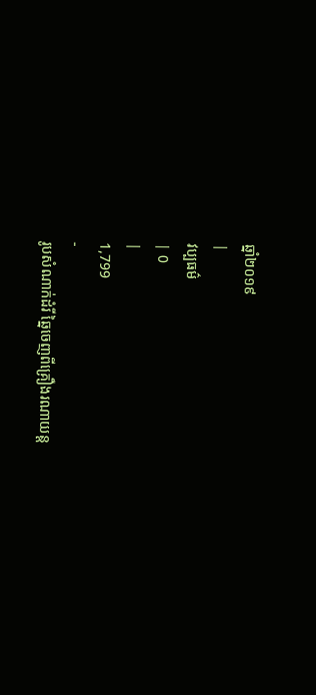ឆ្នាំ២០១៩
|
វប្បធម៌
| 0
|
1,799
-
រូបសំណាក់ដំរី ឆ្នៃចេញពីគ្រឿងរណាយន្ត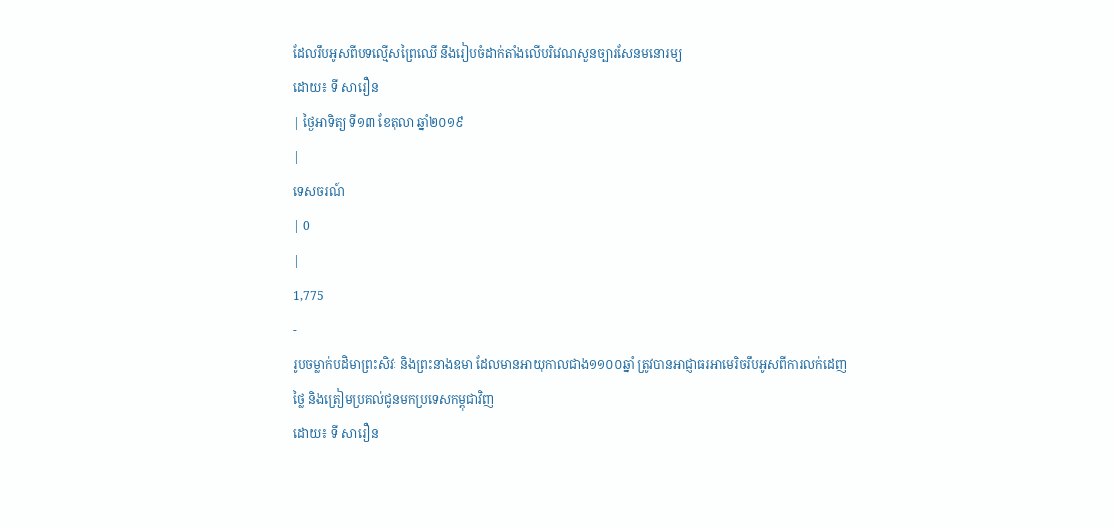ដែលរឹបអូសពីបទល្មើសព្រៃឈើ នឹងរៀបចំដាក់តាំងលើបរិវេណសួនច្បារសែនមនោរម្យ
ដោយ៖ ទី សារឿន
| ថ្ងៃអាទិត្យ ទី១៣ ខែតុលា ឆ្នាំ២០១៩
|
ទេសចរណ៍
| 0
|
1,775
-
រូបចម្លាក់បដិមាព្រះសិវៈ និងព្រះនាងឧមា ដែលមានអាយុកាលជាង១១០០ឆ្នាំ ត្រូវបានអាជ្ញាធរអាមេរិចរឹបអូសពីការលក់ដេញថ្លៃ និងត្រៀមប្រគល់ជូនមកប្រទេសកម្ពុជាវិញ
ដោយ៖ ទី សារឿន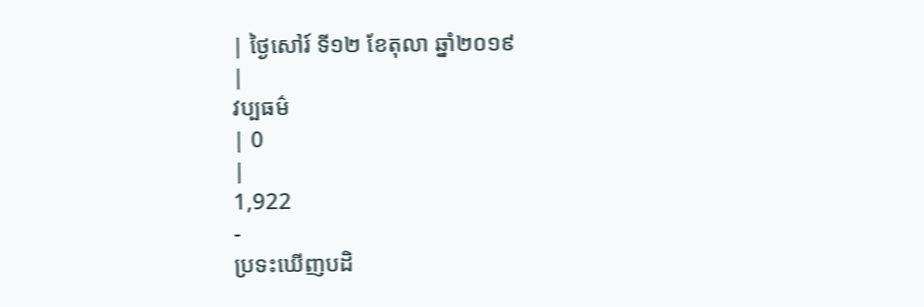| ថ្ងៃសៅរ៍ ទី១២ ខែតុលា ឆ្នាំ២០១៩
|
វប្បធម៌
| 0
|
1,922
-
ប្រទះឃើញបដិ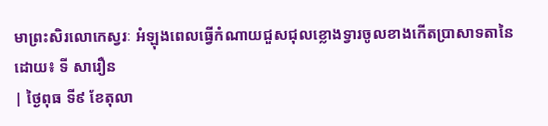មាព្រះសិរលោកេស្វរៈ អំឡុងពេលធ្វើកំណាយជួសជុលខ្លោងទ្វារចូលខាងកើតប្រាសាទតានៃ
ដោយ៖ ទី សារឿន
| ថ្ងៃពុធ ទី៩ ខែតុលា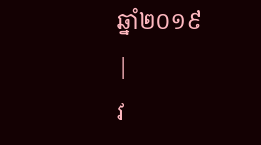ឆ្នាំ២០១៩
|
វ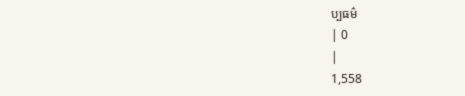ប្បធម៌
| 0
|
1,558